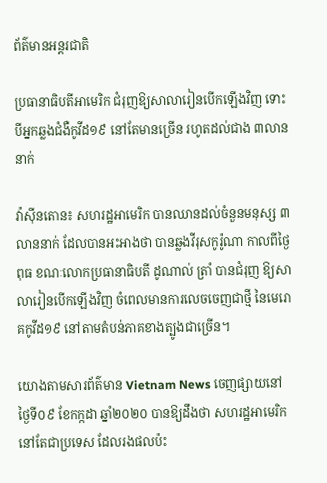ព័ត៌មានអន្តរជាតិ

ប្រធានាធិបតីអាមេរិក ជំរុញឱ្យសាលារៀនបើកឡើងវិញ ទោះបីអ្នកឆ្លងជំងឺកូវីដ១៩ នៅតែមានច្រើន រហូតដល់ជាង ៣លាននាក់

វ៉ាស៊ីនតោន៖ សហរដ្ឋអាមេរិក បានឈានដល់ចំនួនមនុស្ស ៣ លាននាក់ ដែលបានអះអាងថា បានឆ្លងវីរុសកូរ៉ូណា កាលពីថ្ងៃពុធ ខណៈលោកប្រធានាធិបតី ដូណាល់ ត្រាំ បានជំរុញ ឱ្យសាលារៀនបើកឡើងវិញ ចំពេលមានការលេចចេញជាថ្មី នៃមេរោគកូវីដ១៩ នៅតាមតំបន់ភាគខាងត្បូងជាច្រើន។

យោងតាមសារព័ត៌មាន Vietnam News ចេញផ្សាយនៅថ្ងៃទី០៩ ខែកក្កដា ឆ្នាំ២០២០ បានឱ្យដឹងថា សហរដ្ឋអាមេរិក នៅតែជាប្រទេស ដែលរងផលប៉ះ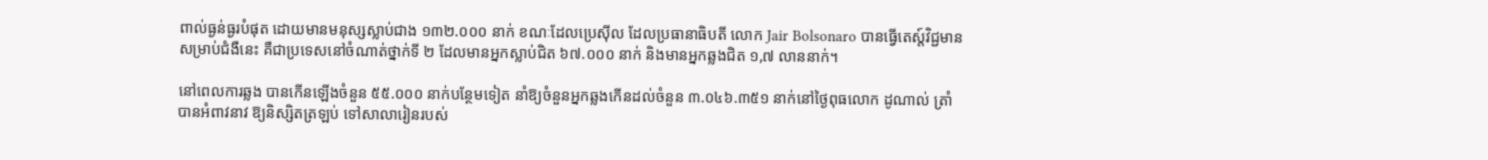ពាល់ធ្ងន់ធ្ងរបំផុត ដោយមានមនុស្សស្លាប់ជាង ១៣២.០០០ នាក់ ខណៈដែលប្រេស៊ីល ដែលប្រធានាធិបតី លោក Jair Bolsonaro បានធ្វើតេស្ត៍វិជ្ជមានសម្រាប់ជំងឺនេះ គឺជាប្រទេសនៅចំណាត់ថ្នាក់ទី ២ ដែលមានអ្នកស្លាប់ជិត ៦៧.០០០ នាក់ និងមានអ្នកឆ្លងជិត ១,៧ លាននាក់។

នៅពេលការឆ្លង បានកើនឡើងចំនួន ៥៥.០០០ នាក់បន្ថែមទៀត នាំឱ្យចំនួនអ្នកឆ្លងកើនដល់ចំនួន ៣.០៤៦.៣៥១ នាក់នៅថ្ងៃពុធលោក ដូណាល់ ត្រាំ បានអំពាវនាវ ឱ្យនិស្សិតត្រឡប់ ទៅសាលារៀនរបស់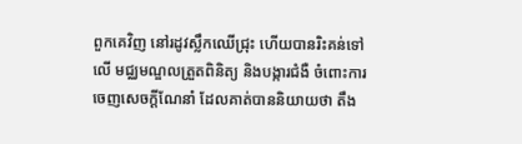ពួកគេវិញ នៅរដូវស្លឹកឈើជ្រុះ ហើយបានរិះគន់ទៅលើ មជ្ឈមណ្ឌលត្រួតពិនិត្យ និងបង្ការជំងឺ ចំពោះការចេញសេចក្តីណែនាំ ដែលគាត់បាននិយាយថា តឹង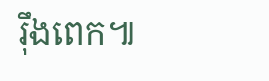រ៉ឹងពេក៕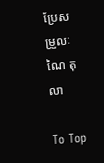ប្រែសម្រួលៈ ណៃ តុលា

To Top